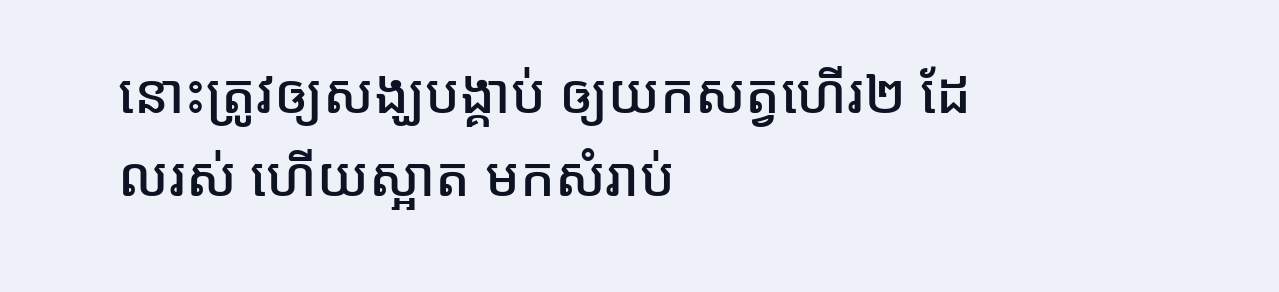នោះត្រូវឲ្យសង្ឃបង្គាប់ ឲ្យយកសត្វហើរ២ ដែលរស់ ហើយស្អាត មកសំរាប់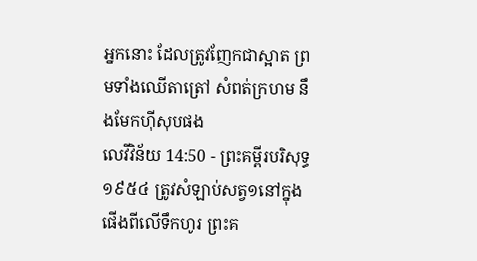អ្នកនោះ ដែលត្រូវញែកជាស្អាត ព្រមទាំងឈើតាត្រៅ សំពត់ក្រហម នឹងមែកហ៊ីសុបផង
លេវីវិន័យ 14:50 - ព្រះគម្ពីរបរិសុទ្ធ ១៩៥៤ ត្រូវសំឡាប់សត្វ១នៅក្នុងផើងពីលើទឹកហូរ ព្រះគ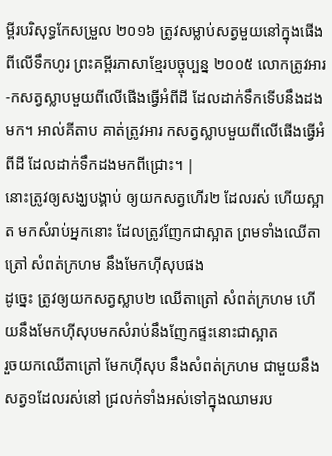ម្ពីរបរិសុទ្ធកែសម្រួល ២០១៦ ត្រូវសម្លាប់សត្វមួយនៅក្នុងផើងពីលើទឹកហូរ ព្រះគម្ពីរភាសាខ្មែរបច្ចុប្បន្ន ២០០៥ លោកត្រូវអារ-កសត្វស្លាបមួយពីលើផើងធ្វើអំពីដី ដែលដាក់ទឹកទើបនឹងដងមក។ អាល់គីតាប គាត់ត្រូវអារ កសត្វស្លាបមួយពីលើផើងធ្វើអំពីដី ដែលដាក់ទឹកដងមកពីជ្រោះ។ |
នោះត្រូវឲ្យសង្ឃបង្គាប់ ឲ្យយកសត្វហើរ២ ដែលរស់ ហើយស្អាត មកសំរាប់អ្នកនោះ ដែលត្រូវញែកជាស្អាត ព្រមទាំងឈើតាត្រៅ សំពត់ក្រហម នឹងមែកហ៊ីសុបផង
ដូច្នេះ ត្រូវឲ្យយកសត្វស្លាប២ ឈើតាត្រៅ សំពត់ក្រហម ហើយនឹងមែកហ៊ីសុបមកសំរាប់នឹងញែកផ្ទះនោះជាស្អាត
រួចយកឈើតាត្រៅ មែកហ៊ីសុប នឹងសំពត់ក្រហម ជាមួយនឹងសត្វ១ដែលរស់នៅ ជ្រលក់ទាំងអស់ទៅក្នុងឈាមរប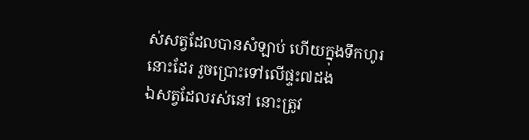ស់សត្វដែលបានសំឡាប់ ហើយក្នុងទឹកហូរនោះដែរ រួចប្រោះទៅលើផ្ទះ៧ដង
ឯសត្វដែលរស់នៅ នោះត្រូវ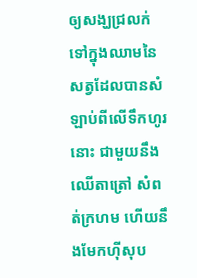ឲ្យសង្ឃជ្រលក់ទៅក្នុងឈាមនៃសត្វដែលបានសំឡាប់ពីលើទឹកហូរនោះ ជាមួយនឹងឈើតាត្រៅ សំពត់ក្រហម ហើយនឹងមែកហ៊ីសុប